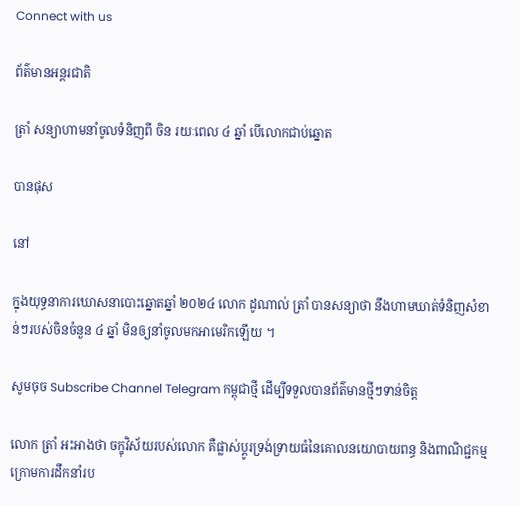Connect with us

ព័ត៌មានអន្ដរជាតិ

ត្រាំ សន្យាហាមនាំចូលទំនិញពី ចិន រយៈពេល ៤ ឆ្នាំ បើលោកជាប់ឆ្នោត

បានផុស

នៅ

ក្នុងយុទ្ធនាការឃោសនាបោះឆ្នោតឆ្នាំ ២០២៤ លោក ដូណាល់ ត្រាំ បានសន្យាថា នឹងហាមឃាត់ទំនិញសំខាន់ៗរបស់ចិនចំនួន ៤ ឆ្នាំ មិនឲ្យនាំចូលមកអាមេរិកឡើយ ។

សូមចុច Subscribe Channel Telegram កម្ពុជាថ្មី ដើម្បីទទួលបានព័ត៌មានថ្មីៗទាន់ចិត្ត

លោក ត្រាំ អះអាងថា ចក្ខុវិស័យរបស់លោក គឺផ្លាស់ប្តូរទ្រង់ទ្រាយធំនៃគោលនយោបាយពន្ធ និងពាណិជ្ជកម្មក្រោមការដឹកនាំរប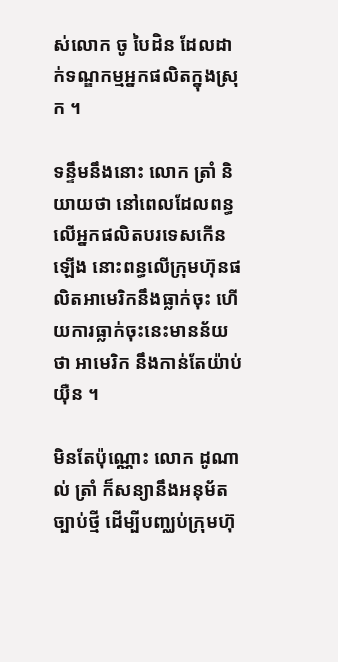ស់លោក ចូ បៃដិន ដែលដាក់ទណ្ឌកម្មអ្នកផលិតក្នុងស្រុក ។

ទន្ទឹមនឹងនោះ លោក ត្រាំ និយាយថា នៅពេលដែលពន្ធលើអ្នកផលិតបរទេសកើនឡើង នោះពន្ធលើក្រុមហ៊ុនផលិតអាមេរិកនឹងធ្លាក់ចុះ ហើយការធ្លាក់ចុះនេះមានន័យថា អាមេរិក នឹងកាន់តែយ៉ាប់យ៉ឺន ។

មិនតែប៉ុណ្ណោះ លោក ដូណាល់ ត្រាំ ក៏សន្យានឹងអនុម័តច្បាប់ថ្មី ដើម្បីបញ្ឈប់ក្រុមហ៊ុ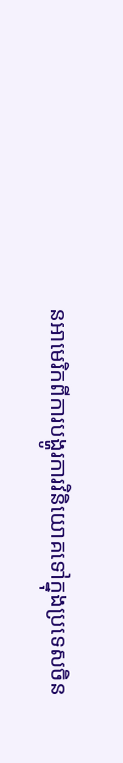នអាមេរិកពីការបង្ហូរការវិនិយោគទៅក្នុងប្រទេសចិន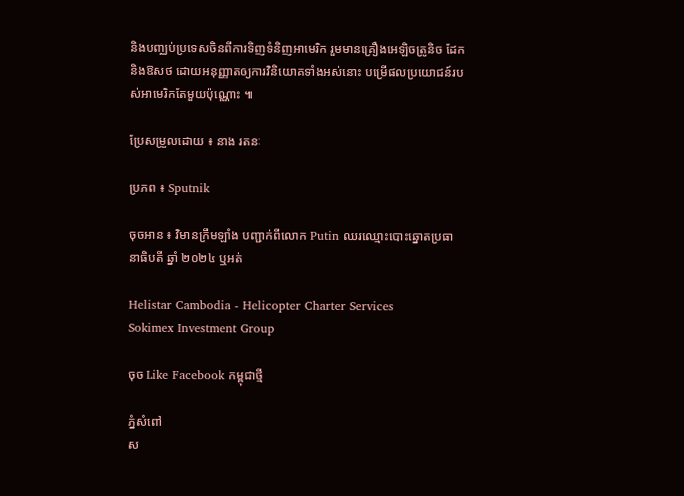និងបញ្ឈប់ប្រទេសចិនពីការទិញទំនិញអាមេរិក រួមមានគ្រឿងអេឡិចត្រូនិច ដែក និងឱសថ ដោយអនុញ្ញាតឲ្យការវិនិយោគទាំងអស់នោះ បម្រើផលប្រយោជន៍របស់អាមេរិកតែមួយប៉ុណ្ណោះ ៕

ប្រែសម្រួលដោយ ៖ នាង រតនៈ

ប្រភព ៖ Sputnik

ចុចអាន ៖ វិមានក្រឹមឡាំង បញ្ជាក់ពីលោក Putin ឈរឈ្មោះបោះឆ្នោតប្រធានាធិបតី ឆ្នាំ ២០២៤ ឬអត់

Helistar Cambodia - Helicopter Charter Services
Sokimex Investment Group

ចុច Like Facebook កម្ពុជាថ្មី

ភ្នំសំពៅ
ស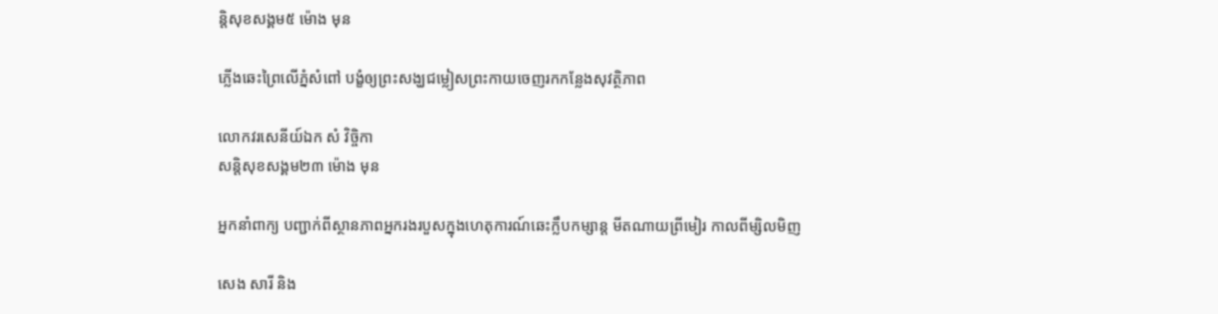ន្តិសុខសង្គម៥ ម៉ោង មុន

ភ្លើងឆេះព្រៃលើភ្នំសំពៅ បង្ខំឲ្យព្រះសង្ឃជម្លៀសព្រះកាយចេញរកកន្លែងសុវត្ថិភាព

លោកវរសេនីយ៍ឯក សំ វិច្ចិកា
សន្តិសុខសង្គម២៣ ម៉ោង មុន

អ្នកនាំពាក្យ បញ្ជាក់ពីស្ថានភាពអ្នករងរបួសក្នុងហេតុការណ៍ឆេះក្លឹបកម្សាន្ដ មីតណាយព្រីមៀរ កាលពីម្សិលមិញ

សេង សារី និង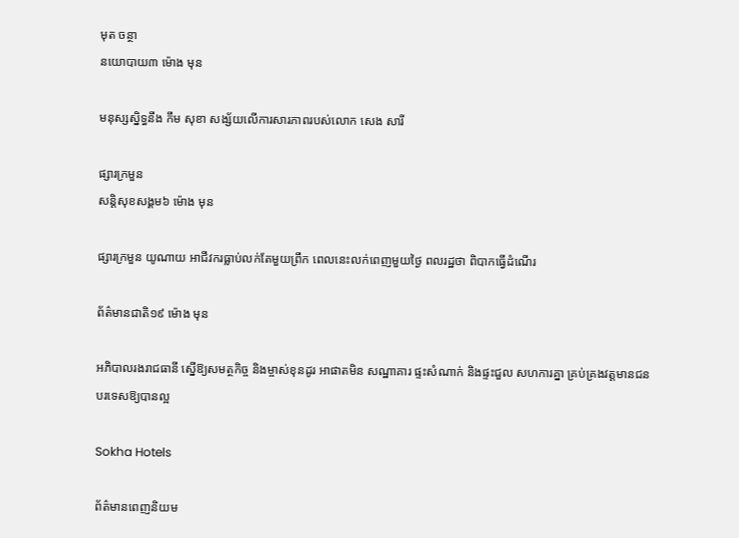មុត ចន្ថា
នយោបាយ៣ ម៉ោង មុន

មនុស្សស្និទ្ធនឹង កឹម សុខា សង្ស័យលើការសារភាពរបស់លោក សេង សារី

ផ្សារក្រមួន
សន្តិសុខសង្គម៦ ម៉ោង មុន

ផ្សារក្រមួន យូណាយ អាជីវករធ្លាប់លក់តែមួយព្រឹក ពេលនេះលក់ពេញមួយថ្ងៃ ពលរដ្ឋថា ពិបាកធ្វើដំណើរ

ព័ត៌មានជាតិ១៩ ម៉ោង មុន

អភិបាលរងរាជធានី ស្នើឱ្យសមត្ថកិច្ច និងម្ចាស់ខុនដូរ អាផាតមិន សណ្ឋាគារ ផ្ទះសំណាក់ និងផ្ទះជួល សហការគ្នា គ្រប់គ្រងវត្តមានជនបរទេសឱ្យបានល្អ

Sokha Hotels

ព័ត៌មានពេញនិយម